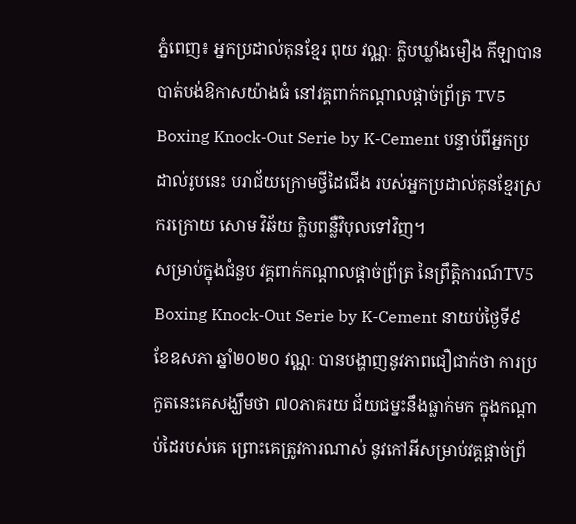ភ្នំពេញ៖ អ្នកប្រដាល់គុនខ្មែរ ពុយ វណ្ណៈ ក្លិបឃ្លាំងមឿង កីឡាបានបាត់បង់ឱកាសយ៉ាងធំ នៅវគ្គពាក់កណ្ដាលផ្ដាច់ព្រ័ត្រ TV5 Boxing Knock-Out Serie by K-Cement បន្ទាប់ពីអ្នកប្រដាល់រូបនេះ បរាជ័យក្រោមថ្វីដៃជើង របស់អ្នកប្រដាល់គុនខ្មែរស្រករក្រោយ សោម វិឆ័យ ក្លិបពន្លឺវិបុលទៅវិញ។
សម្រាប់ក្នុងជំនួប វគ្គពាក់កណ្ដាលផ្ដាច់ព្រ័ត្រ នៃព្រឹត្តិការណ៍TV5 Boxing Knock-Out Serie by K-Cement នាយប់ថ្ងៃទី៩ ខែឧសភា ឆ្នាំ២០២០ វណ្ណៈ បានបង្ហាញនូវភាពជឿជាក់ថា ការប្រកួតនេះគេសង្ឃឹមថា ៧០ភាគរយ ជ័យជម្នះនឹងធ្លាក់មក ក្នុងកណ្ដាប់ដៃរបស់គេ ព្រោះគេត្រូវការណាស់ នូវកៅអីសម្រាប់វគ្គផ្ដាច់ព្រ័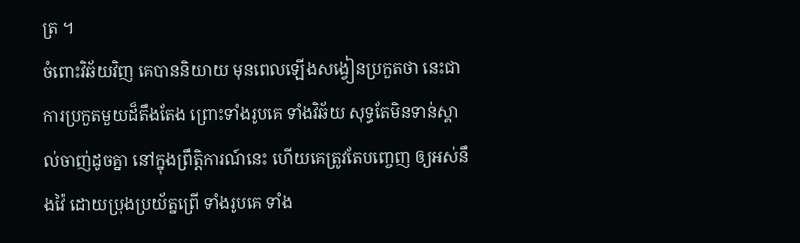ត្រ ។
ចំពោះវិឆ័យវិញ គេបាននិយាយ មុនពេលឡើងសង្វៀនប្រកួតថា នេះជាការប្រកួតមួយដ៏តឹងតែង ព្រោះទាំងរូបគេ ទាំងវិឆ័យ សុទ្ធតែមិនទាន់ស្គាល់ចាញ់ដូចគ្នា នៅក្នុងព្រឹត្តិការណ៍នេះ ហើយគេត្រូវតែបញ្ចេញ ឲ្យអស់នឹងវ៉ៃ ដោយប្រុងប្រយ័ត្នព្រើ ទាំងរូបគេ ទាំង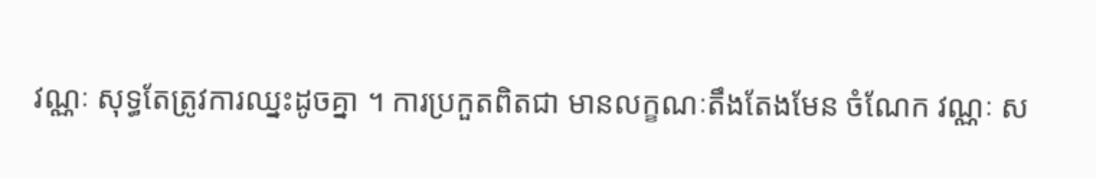វណ្ណៈ សុទ្ធតែត្រូវការឈ្នះដូចគ្នា ។ ការប្រកួតពិតជា មានលក្ខណៈតឹងតែងមែន ចំណែក វណ្ណៈ ស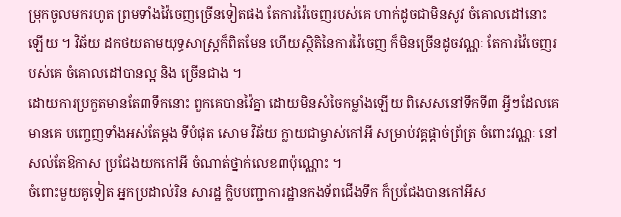ម្រុកចូលមករហូត ព្រមទាំងវ៉ៃចេញច្រើនទៀតផង តែការវ៉ៃចេញរបស់គេ ហាក់ដូចជាមិនសូវ ចំគោលដៅនោះឡើយ ។ វិឆ័យ ដកថយតាមយុទ្ធសាស្ត្រក៏ពិតមែន ហើយស្ថិតិនៃការវ៉ៃចេញ ក៏មិនច្រើនដូចវណ្ណៈ តែការវ៉ៃចេញរបស់គេ ចំគោលដៅបានល្អ និង ច្រើនជាង ។
ដោយការប្រកួតមានតែ៣ទឹកនោះ ពួកគេបានវ៉ៃគ្នា ដោយមិនសំចៃកម្លាំងឡើយ ពិសេសនៅទឹកទី៣ អ្វីៗដែលគេមានគេ បញ្ចេញទាំងអស់តែម្ដង ទីបំផុត សោម វិឆ័យ ក្លាយជាម្ចាស់កៅអី សម្រាប់វគ្គផ្ដាច់ព្រ័ត្រ ចំពោះវណ្ណៈ នៅសល់តែឱកាស ប្រជែងយកកៅអី ចំណាត់ថ្នាក់លេខ៣ប៉ុណ្ណោះ ។
ចំពោះមួយគូទៀត អ្នកប្រដាល់រិន សារដ្ឋ ក្លិបបញ្ជាការដ្ឋានកងទ័ពជើងទឹក ក៏ប្រជែងបានកៅអីស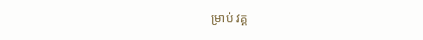ម្រាប់ វគ្គ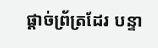ផ្ដាច់ព្រ័ត្រដែរ បន្ទា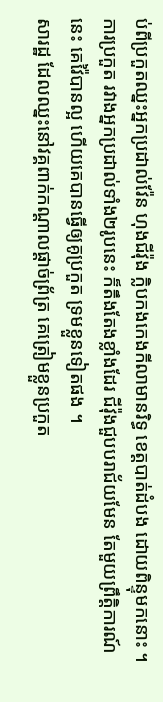ប់ពីប្រកួតឈ្នះអ្នកប្រដាល់វ៉ែន ហុងជីវ៉ុង ក្លិបកងកេងកីលាមានរិទ្ធ ខេត្តបាត់ដំបង ដោយពិន្ទុមកនោះ ។ ការប្រកួត រវាងអ្នកប្រដាល់ទាំង២រូបនេះ ក៏តឹងតែងខ្លាំងដែរ ជីវ៉ុងជួបបរាជ័យមែន តែមួយព្រឹត្តិការណ៍នេះ គេវ៉ៃបានល្អ ហើយគេបានធ្វើឲ្យគូប្រកួត ទ្រមខ្លួនទៀតផង ។
សារដ្ឋ ដែលឈ្នះនៅវគ្គពាក់កណ្ដាលផ្ដាច់ព្រ័ត្រ គេត្រៀមខ្លួនប្រកួត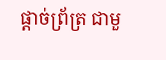ផ្ដាច់ព្រ័ត្រ ជាមួ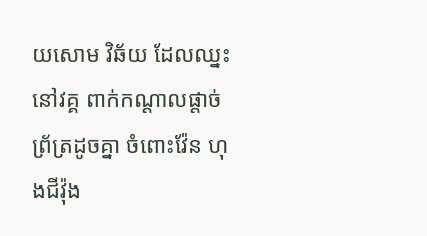យសោម វិឆ័យ ដែលឈ្នះនៅវគ្គ ពាក់កណ្ដាលផ្ដាច់ព្រ័ត្រដូចគ្នា ចំពោះវ៉ែន ហុងជីវ៉ុង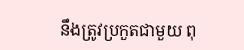នឹងត្រូវប្រកួតជាមួយ ពុ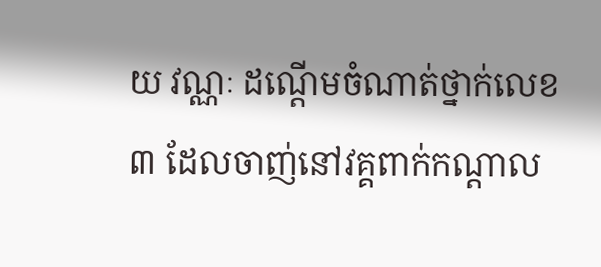យ វណ្ណៈ ដណ្ដើមចំណាត់ថ្នាក់លេខ៣ ដែលចាញ់នៅវគ្គពាក់កណ្ដាល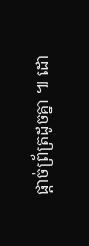ផ្ដាច់ព្រ័ត្រដូចគ្នា ៕ ដោ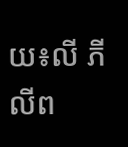យ៖លី ភីលីព